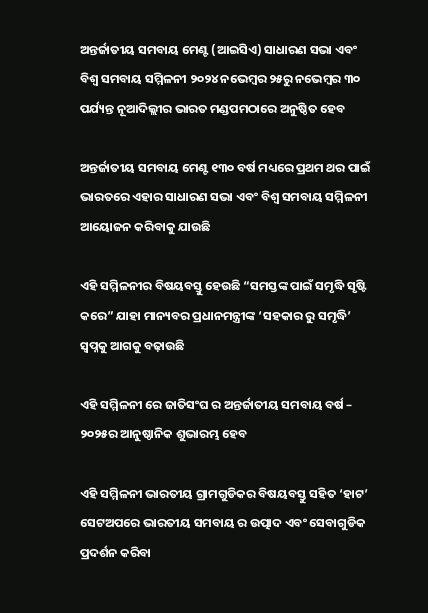ଅନ୍ତର୍ଜାତୀୟ ସମବାୟ ମେଣ୍ଟ (ଆଇସିଏ) ସାଧାରଣ ସଭା ଏବଂ ବିଶ୍ୱ ସମବାୟ ସମ୍ମିଳନୀ ୨୦୨୪ ନଭେମ୍ବର ୨୫ରୁ ନଭେମ୍ବର ୩୦ ପର୍ଯ୍ୟନ୍ତ ନୂଆଦିଲ୍ଲୀର ଭାରତ ମଣ୍ଡପମଠାରେ ଅନୁଷ୍ଠିତ ହେବ

ଅନ୍ତର୍ଜାତୀୟ ସମବାୟ ମେଣ୍ଟ ୧୩୦ ବର୍ଷ ମଧ୍ୟରେ ପ୍ରଥମ ଥର ପାଇଁ ଭାରତରେ ଏହାର ସାଧାରଣ ସଭା ଏବଂ ବିଶ୍ୱ ସମବାୟ ସମ୍ମିଳନୀ ଆୟୋଜନ କରିବାକୁ ଯାଉଛି

ଏହି ସମ୍ମିଳନୀର ବିଷୟବସ୍ତୁ ହେଉଛି “ସମସ୍ତଙ୍କ ପାଇଁ ସମୃଦ୍ଧି ସୃଷ୍ଟି କରେ” ଯାହା ମାନ୍ୟବର ପ୍ରଧାନମନ୍ତ୍ରୀଙ୍କ ‘ସହକାର ରୁ ସମୃଦ୍ଧି’ ସ୍ୱପ୍ନକୁ ଆଗକୁ ବଢ଼ାଉଛି

ଏହି ସମ୍ମିଳନୀ ରେ ଜାତିସଂଘ ର ଅନ୍ତର୍ଜାତୀୟ ସମବାୟ ବର୍ଷ – ୨୦୨୫ର ଆନୁଷ୍ଠାନିକ ଶୁଭାରମ୍ଭ ହେବ

ଏହି ସମ୍ମିଳନୀ ଭାରତୀୟ ଗ୍ରାମଗୁଡିକର ବିଷୟବସ୍ତୁ ସହିତ ‘ହାଟ’ ସେଟଅପରେ ଭାରତୀୟ ସମବାୟ ର ଉତ୍ପାଦ ଏବଂ ସେବାଗୁଡିକ ପ୍ରଦର୍ଶନ କରିବା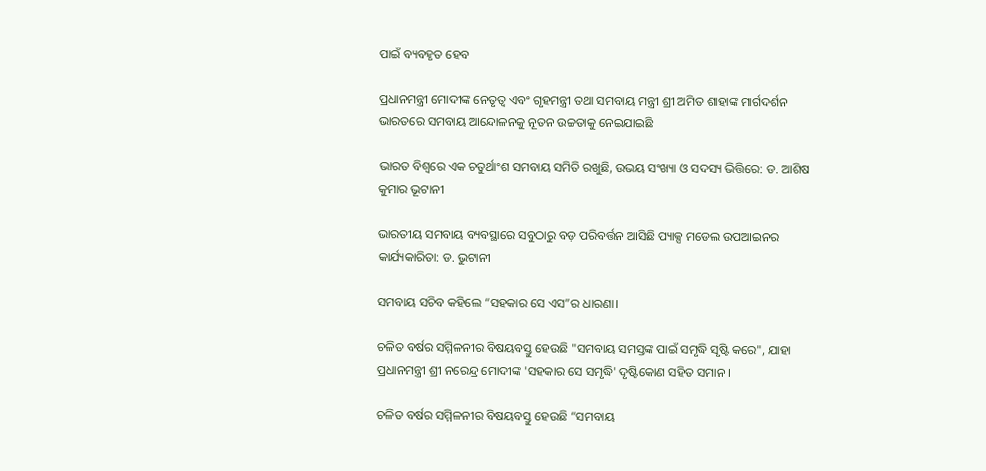ପାଇଁ ବ୍ୟବହୃତ ହେବ

ପ୍ରଧାନମନ୍ତ୍ରୀ ମୋଦୀଙ୍କ ନେତୃତ୍ୱ ଏବଂ ଗୃହମନ୍ତ୍ରୀ ତଥା ସମବାୟ ମନ୍ତ୍ରୀ ଶ୍ରୀ ଅମିତ ଶାହାଙ୍କ ମାର୍ଗଦର୍ଶନ ଭାରତରେ ସମବାୟ ଆନ୍ଦୋଳନକୁ ନୂତନ ଉଚ୍ଚତାକୁ ନେଇଯାଇଛି

ଭାରତ ବିଶ୍ୱରେ ଏକ ଚତୁର୍ଥାଂଶ ସମବାୟ ସମିତି ରଖୁଛି, ଉଭୟ ସଂଖ୍ୟା ଓ ସଦସ୍ୟ ଭିତ୍ତିରେ: ଡ. ଆଶିଷ କୁମାର ଭୂଟାନୀ

ଭାରତୀୟ ସମବାୟ ବ୍ୟବସ୍ଥାରେ ସବୁଠାରୁ ବଡ଼ ପରିବର୍ତ୍ତନ ଆସିଛି ପ୍ୟାକ୍ସ ମଡେଲ ଉପଆଇନର କାର୍ଯ୍ୟକାରିତା: ଡ. ଭୁଟାନୀ

ସମବାୟ ସଚିବ କହିଲେ “ସହକାର ସେ ଏସ”ର ଧାରଣା।

ଚଳିତ ବର୍ଷର ସମ୍ମିଳନୀର ବିଷୟବସ୍ତୁ ହେଉଛି "ସମବାୟ ସମସ୍ତଙ୍କ ପାଇଁ ସମୃଦ୍ଧି ସୃଷ୍ଟି କରେ", ଯାହା ପ୍ରଧାନମନ୍ତ୍ରୀ ଶ୍ରୀ ନରେନ୍ଦ୍ର ମୋଦୀଙ୍କ 'ସହକାର ସେ ସମୃଦ୍ଧି' ଦୃଷ୍ଟିକୋଣ ସହିତ ସମାନ ।

ଚଳିତ ବର୍ଷର ସମ୍ମିଳନୀର ବିଷୟବସ୍ତୁ ହେଉଛି “ସମବାୟ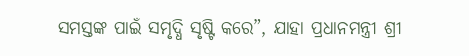ସମସ୍ତଙ୍କ ପାଇଁ ସମୃଦ୍ଧି ସୃଷ୍ଟି କରେ”, ଯାହା ପ୍ରଧାନମନ୍ତ୍ରୀ ଶ୍ରୀ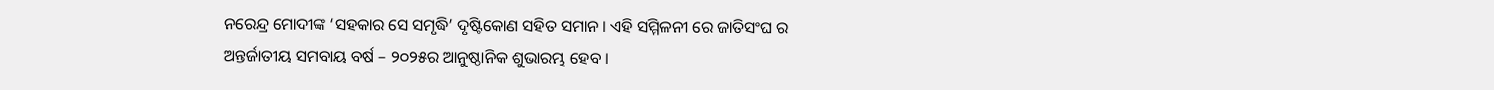ନରେନ୍ଦ୍ର ମୋଦୀଙ୍କ ‘ସହକାର ସେ ସମୃଦ୍ଧି’ ଦୃଷ୍ଟିକୋଣ ସହିତ ସମାନ । ଏହି ସମ୍ମିଳନୀ ରେ ଜାତିସଂଘ ର ଅନ୍ତର୍ଜାତୀୟ ସମବାୟ ବର୍ଷ – ୨୦୨୫ର ଆନୁଷ୍ଠାନିକ ଶୁଭାରମ୍ଭ ହେବ ।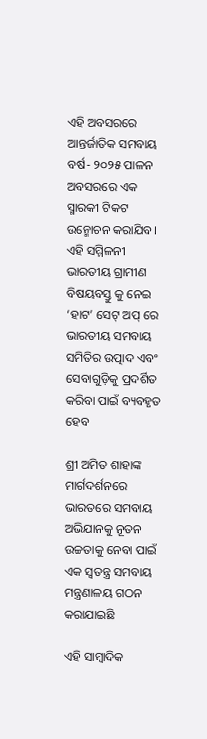ଏହି ଅବସରରେ ଆନ୍ତର୍ଜାତିକ ସମବାୟ ବର୍ଷ- ୨୦୨୫ ପାଳନ ଅବସରରେ ଏକ ସ୍ମାରକୀ ଟିକଟ ଉନ୍ମୋଚନ କରାଯିବ। ଏହି ସମ୍ମିଳନୀ ଭାରତୀୟ ଗ୍ରାମୀଣ ବିଷୟବସ୍ତୁ କୁ ନେଇ ‘ହାଟ’ ସେଟ୍ ଅପ୍ ରେ ଭାରତୀୟ ସମବାୟ ସମିତିର ଉତ୍ପାଦ ଏବଂ ସେବାଗୁଡ଼ିକୁ ପ୍ରଦର୍ଶିତ କରିବା ପାଇଁ ବ୍ୟବହୃତ ହେବ

ଶ୍ରୀ ଅମିତ ଶାହାଙ୍କ ମାର୍ଗଦର୍ଶନରେ ଭାରତରେ ସମବାୟ ଅଭିଯାନକୁ ନୂତନ ଉଚ୍ଚତାକୁ ନେବା ପାଇଁ ଏକ ସ୍ୱତନ୍ତ୍ର ସମବାୟ ମନ୍ତ୍ରଣାଳୟ ଗଠନ କରାଯାଇଛି

ଏହି ସାମ୍ବାଦିକ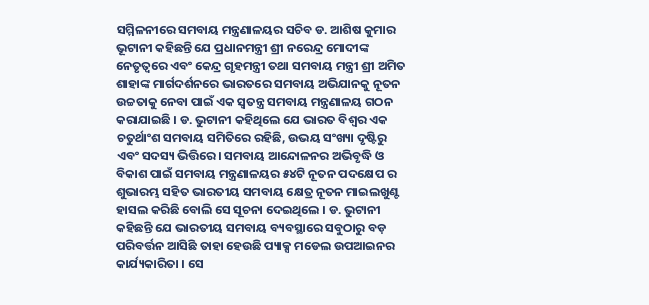ସମ୍ମିଳନୀରେ ସମବାୟ ମନ୍ତ୍ରଣାଳୟର ସଚିବ ଡ. ଆଶିଷ କୁମାର ଭୂଟାନୀ କହିଛନ୍ତି ଯେ ପ୍ରଧାନମନ୍ତ୍ରୀ ଶ୍ରୀ ନରେନ୍ଦ୍ର ମୋଦୀଙ୍କ ନେତୃତ୍ୱରେ ଏବଂ କେନ୍ଦ୍ର ଗୃହମନ୍ତ୍ରୀ ତଥା ସମବାୟ ମନ୍ତ୍ରୀ ଶ୍ରୀ ଅମିତ ଶାହାଙ୍କ ମାର୍ଗଦର୍ଶନରେ ଭାରତରେ ସମବାୟ ଅଭିଯାନକୁ ନୂତନ ଉଚ୍ଚତାକୁ ନେବା ପାଇଁ ଏକ ସ୍ୱତନ୍ତ୍ର ସମବାୟ ମନ୍ତ୍ରଣାଳୟ ଗଠନ କରାଯାଇଛି । ଡ. ଭୁଟାନୀ କହିଥିଲେ ଯେ ଭାରତ ବିଶ୍ୱର ଏକ ଚତୁର୍ଥାଂଶ ସମବାୟ ସମିତିରେ ରହିଛି, ଉଭୟ ସଂଖ୍ୟା ଦୃଷ୍ଟିରୁ ଏବଂ ସଦସ୍ୟ ଭିତ୍ତିରେ। ସମବାୟ ଆନ୍ଦୋଳନର ଅଭିବୃଦ୍ଧି ଓ ବିକାଶ ପାଇଁ ସମବାୟ ମନ୍ତ୍ରଣାଳୟର ୫୪ଟି ନୂତନ ପଦକ୍ଷେପ ର ଶୁଭାରମ୍ଭ ସହିତ ଭାରତୀୟ ସମବାୟ କ୍ଷେତ୍ର ନୂତନ ମାଇଲଖୁଣ୍ଟ ହାସଲ କରିଛି ବୋଲି ସେ ସୂଚନା ଦେଇଥିଲେ । ଡ. ଭୁଟାନୀ କହିଛନ୍ତି ଯେ ଭାରତୀୟ ସମବାୟ ବ୍ୟବସ୍ଥାରେ ସବୁଠାରୁ ବଡ଼ ପରିବର୍ତ୍ତନ ଆସିଛି ତାହା ହେଉଛି ପ୍ୟାକ୍ସ ମଡେଲ ଉପଆଇନର କାର୍ଯ୍ୟକାରିତା । ସେ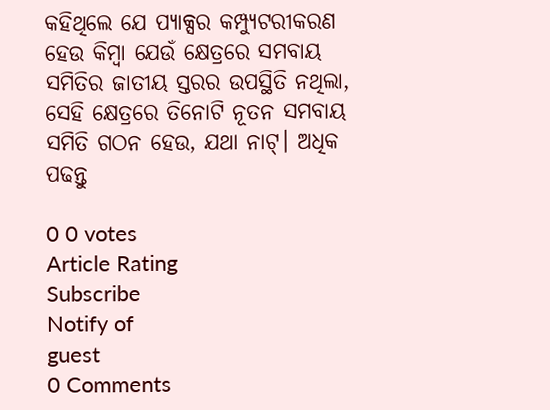କହିଥିଲେ ଯେ ପ୍ୟାକ୍ସର କମ୍ପ୍ୟୁଟରୀକରଣ ହେଉ କିମ୍ବା ଯେଉଁ କ୍ଷେତ୍ରରେ ସମବାୟ ସମିତିର ଜାତୀୟ ସ୍ତରର ଉପସ୍ଥିତି ନଥିଲା, ସେହି କ୍ଷେତ୍ରରେ ତିନୋଟି ନୂତନ ସମବାୟ ସମିତି ଗଠନ ହେଉ, ଯଥା ନାଟ୍। ଅଧିକ ପଢନ୍ତୁ

0 0 votes
Article Rating
Subscribe
Notify of
guest
0 Comments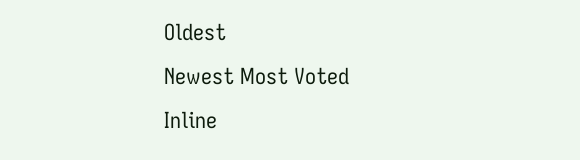Oldest
Newest Most Voted
Inline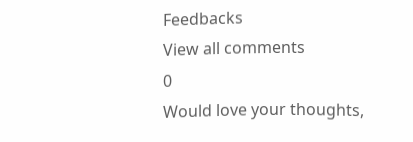Feedbacks
View all comments
0
Would love your thoughts,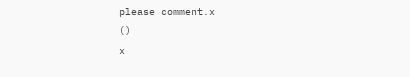please comment.x
()
x